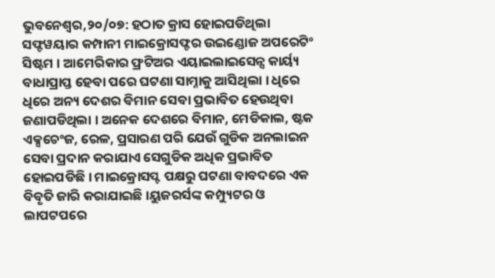ଭୁବନେଶ୍ୱର,୨୦/୦୭: ହଠାତ କ୍ରାସ ହୋଇପଡିଥିଲା ସଫ୍ଟୱୟାର କମ୍ପାନୀ ମାଇକ୍ରୋସଫ୍ଟର ଉଇଣ୍ଡୋଜ ଅପରେଟିଂ ସିଷ୍ଟମ । ଆମେରିକାର ଫ୍ରଟିଅର ଏୟାଇଲାଇସେନ୍ସ କାର୍ୟ୍ୟ ବାଧାପ୍ରାପ୍ତ ହେବା ପରେ ଘଟଣା ସାମ୍ନାକୁ ଆସିଥିଲା । ଧିରେ ଧିରେ ଅନ୍ୟ ଦେଶର ବିମାନ ସେବା ପ୍ରଭାବିତ ହେଉଥିବା ଜଣାପଡିଥିଲା । ଅନେକ ଦେଶରେ ବିମାନ, ମେଡିକାଲ, ଷ୍ଟକ ଏକ୍ସଚେଂଜ, ରେଳ, ପ୍ରସାରଣ ପରି ଯେଉଁ ଗୁଡିକ ଅନଲାଇନ ସେବା ପ୍ରଦାନ କରାଯାଏ ସେଗୁଡିକ ଅଧିକ ପ୍ରଭାବିତ ହୋଇପଡିଛି । ମାଇକ୍ରୋସପ୍ଟ ପକ୍ଷରୁ ଘଟଣା ବାବଦରେ ଏକ ବିବୃତି ଜାରି କରାଯାଇଛି ।ୟୁଜରର୍ସଙ୍କ କମ୍ପ୍ୟୁଟର ଓ ଲାପଟପରେ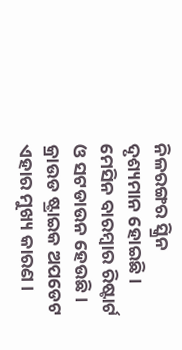ନିଳରଙ୍ଗର ସ୍କ୍ରିନ ଦୃଶ୍ୟମାନ ହୋଇଛି । ମେସିନ ବାରମ୍ବାର ରିଷ୍ଟାର୍ଟ ଓ ସଟଡାଉନ ହେଉଛି । କ୍ରାଉଡ ଷ୍ଟ୍ରାଇକ ଅପଡେଟ ଏହାର ମୁଖ୍ୟ କାରଣ ।